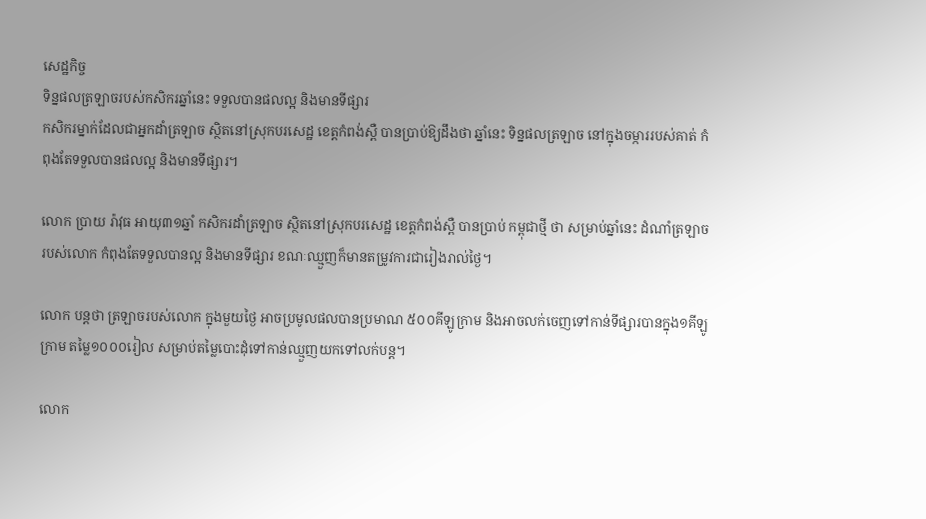សេដ្ឋកិច្ច
ទិន្នផលត្រឡាចរបស់កសិករឆ្នាំនេះ ទទួលបានផលល្អ និងមានទីផ្សារ
កសិករម្នាក់ដែលជាអ្នកដាំត្រឡាច ស្ថិតនៅស្រុកបរសេដ្ឋ ខេត្តកំពង់ស្ពឺ បានប្រាប់ឱ្យដឹងថា ឆ្នាំនេះ ទិន្នផលត្រឡាច នៅក្នុងចម្ការរបស់គាត់ កំពុងតែទទួលបានផលល្អ និងមានទីផ្សារ។

លោក ប្រាយ រ៉ាវុធ អាយុ៣១ឆ្នាំ កសិករដាំត្រឡាច ស្ថិតនៅស្រុកបរសេដ្ឋ ខេត្តកំពង់ស្ពឺ បានប្រាប់ កម្ពុជាថ្មី ថា សម្រាប់ឆ្នាំនេះ ដំណាំត្រឡាចរបស់លោក កំពុងតែទទួលបានល្អ និងមានទីផ្សារ ខណៈឈ្មួញក៏មានតម្រូវការជារៀងរាល់ថ្ងៃ។

លោក បន្តថា ត្រឡាចរបស់លោក ក្នុងមួយថ្ងៃ អាចប្រមូលផលបានប្រមាណ ៥០០គីឡូក្រាម និងអាចលក់ចេញទៅកាន់ទីផ្សារបានក្នុង១គីឡូក្រាម តម្លៃ១០០០រៀល សម្រាប់តម្លៃបោះដុំទៅកាន់ឈ្មួញយកទៅលក់បន្ត។

លោក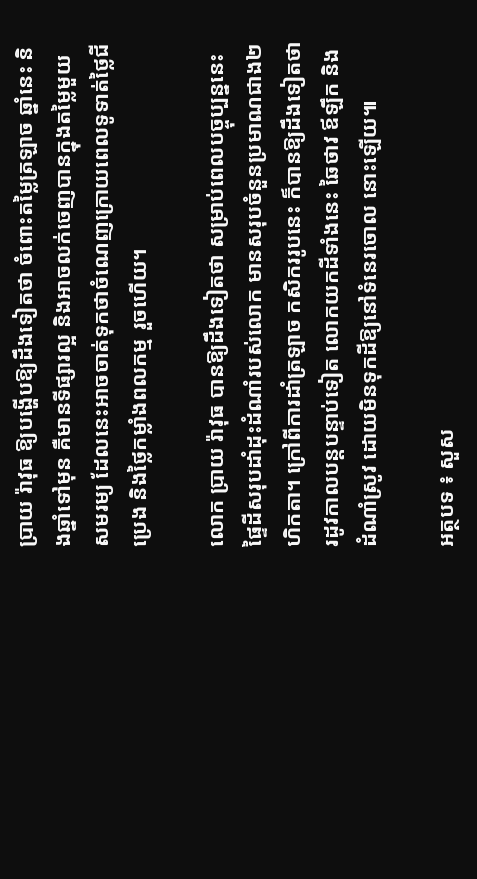ប្រាយ រ៉ាវុធ ឱ្យបង្ហើបឱ្យដឹងទៀតថា ចំពោះតម្លៃត្រឡាច ឆ្នាំនេះ និងឆ្នាំទៅមុន គឺមានទីផ្សារល្អ និងអាចលក់ចេញបានក្នុងតម្លៃមួយសមរម្យ ដែលនេះអាចចាត់ទុកថាចំណេញក្រោយពេលទូទាត់ថ្លៃជី ប្រេង និងថ្លៃកម្លាំងពលកម្ម រួចហើយ។

លោក ប្រាយ រ៉ាវុធ បានឱ្យដឹងទៀតថា សម្រាប់ពេលបច្ចុប្បន្ននេះ ផ្ទៃដីសរុបដាំដុះដំណាំរបស់លោក មានសរុបចំនួនប្រមាណជាង២ហិកតា។ ក្រៅពីការដាំត្រឡាច កសិកររូបនេះ ក៏បានឱ្យដឹងទៀតថា រដូវកាលបន្តបន្ទាប់ទៀត លោកយកដីទាំងនេះ ឆៃថាវ ឪឡឹក និងដំណាំស្រូវ ដោយមិនទុកដីឱ្យនៅទំនេរចោល នោះឡើយ៕

អត្ថបទ ៖ សួស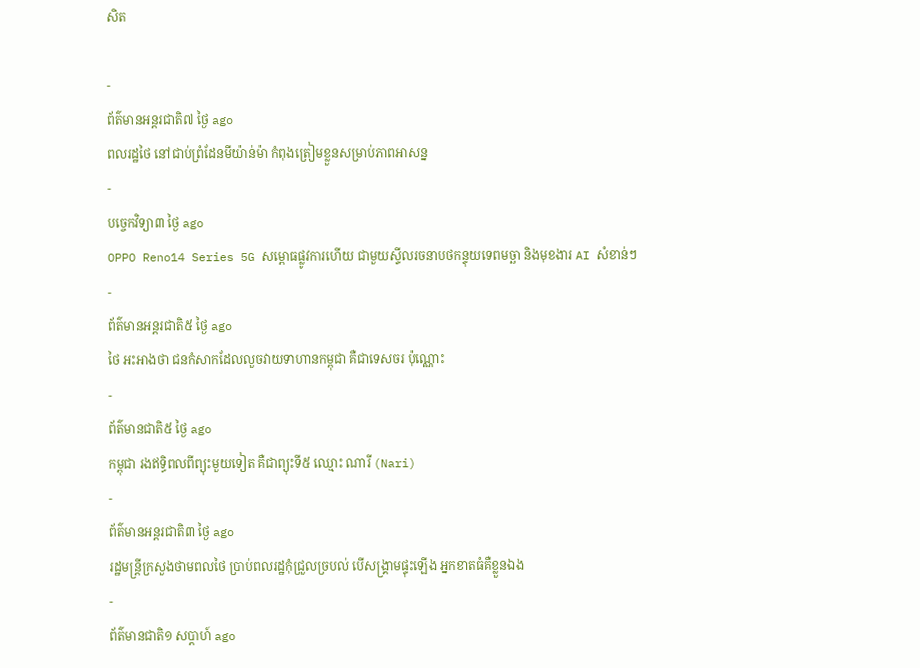សិត

-
ព័ត៌មានអន្ដរជាតិ៧ ថ្ងៃ ago
ពលរដ្ឋថៃ នៅជាប់ព្រំដែនមីយ៉ាន់ម៉ា កំពុងត្រៀមខ្លួនសម្រាប់ភាពអាសន្ន
-
បច្ចេកវិទ្យា៣ ថ្ងៃ ago
OPPO Reno14 Series 5G សម្ពោធផ្លូវការហើយ ជាមួយស្ទីលរចនាបថកន្ទុយទេពមច្ឆា និងមុខងារ AI សំខាន់ៗ
-
ព័ត៌មានអន្ដរជាតិ៥ ថ្ងៃ ago
ថៃ អះអាងថា ជនកំសាកដែលលួចវាយទាហានកម្ពុជា គឺជាទេសចរ ប៉ុណ្ណោះ
-
ព័ត៌មានជាតិ៥ ថ្ងៃ ago
កម្ពុជា រងឥទ្ធិពលពីព្យុះមួយទៀត គឺជាព្យុះទី៥ ឈ្មោះ ណារី (Nari)
-
ព័ត៌មានអន្ដរជាតិ៣ ថ្ងៃ ago
រដ្ឋមន្ត្រីក្រសួងថាមពលថៃ ប្រាប់ពលរដ្ឋកុំជ្រួលច្របល់ បើសង្គ្រាមផ្ទុះឡើង អ្នកខាតធំគឺខ្លួនឯង
-
ព័ត៌មានជាតិ១ សប្តាហ៍ ago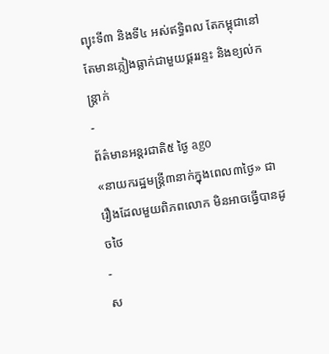ព្យុះទី៣ និងទី៤ អស់ឥទ្ធិពល តែកម្ពុជានៅតែមានភ្លៀងធ្លាក់ជាមួយផ្គររន្ទះ និងខ្យល់កន្ត្រាក់
-
ព័ត៌មានអន្ដរជាតិ៥ ថ្ងៃ ago
«នាយករដ្ឋមន្ត្រី៣នាក់ក្នុងពេល៣ថ្ងៃ» ជារឿងដែលមួយពិភពលោក មិនអាចធ្វើបានដូចថៃ
-
ស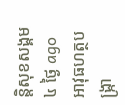ន្តិសុខសង្គម៤ ថ្ងៃ ago
អាវុធហត្ថបង្ក្រា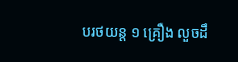បរថយន្ត ១ គ្រឿង លួចដឹ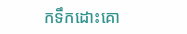កទឹកដោះគោ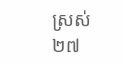ស្រស់ ២៧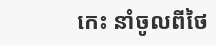កេះ នាំចូលពីថៃ